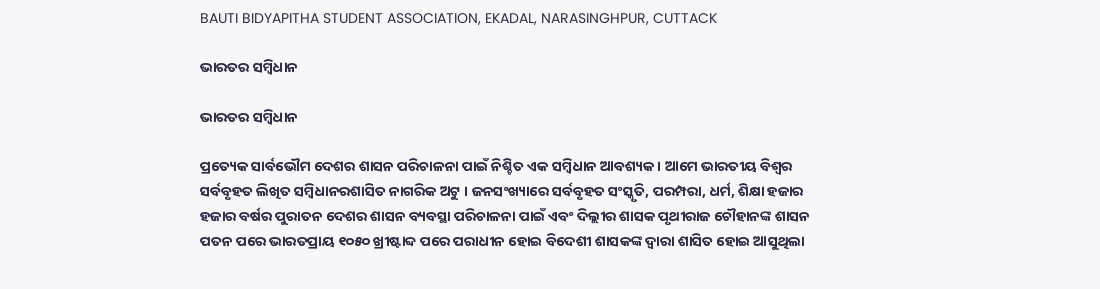BAUTI BIDYAPITHA STUDENT ASSOCIATION, EKADAL, NARASINGHPUR, CUTTACK

ଭାରତର ସମ୍ବିଧାନ

ଭାରତର ସମ୍ବିଧାନ

ପ୍ରତ୍ୟେକ ସାର୍ବଭୌମ ଦେଶର ଶାସନ ପରିଚାଳନା ପାଇଁ ନିଶ୍ଚିତ ଏକ ସମ୍ବିଧାନ ଆବଶ୍ୟକ । ଆମେ ଭାରତୀୟ ବିଶ୍ଵର ସର୍ବବୃହତ ଲିଖିତ ସମ୍ବିଧାନରଶାସିତ ନାଗରିକ ଅଟୁ । ଜନସଂଖ୍ୟାରେ ସର୍ବବୃହତ ସଂସ୍କୃତି, ପରମ୍ପରା, ଧର୍ମ, ଶିକ୍ଷା ହଜାର ହଜାର ବର୍ଷର ପୁରାତନ ଦେଶର ଶାସନ ବ୍ୟବସ୍ଥା ପରିଚାଳନା ପାଇଁ ଏବଂ ଦିଲ୍ଲୀର ଶାସକ ପୃଥୀରାଜ ଚୌହାନଙ୍କ ଶାସନ ପତନ ପରେ ଭାରତପ୍ରାୟ ୧୦୫୦ ଖ୍ରୀଷ୍ଟାବ୍ଦ ପରେ ପରାଧୀନ ହୋଇ ବିଦେଶୀ ଶାସକଙ୍କ ଦ୍ଵାରା ଶାସିତ ହୋଇ ଆସୁଥିଲା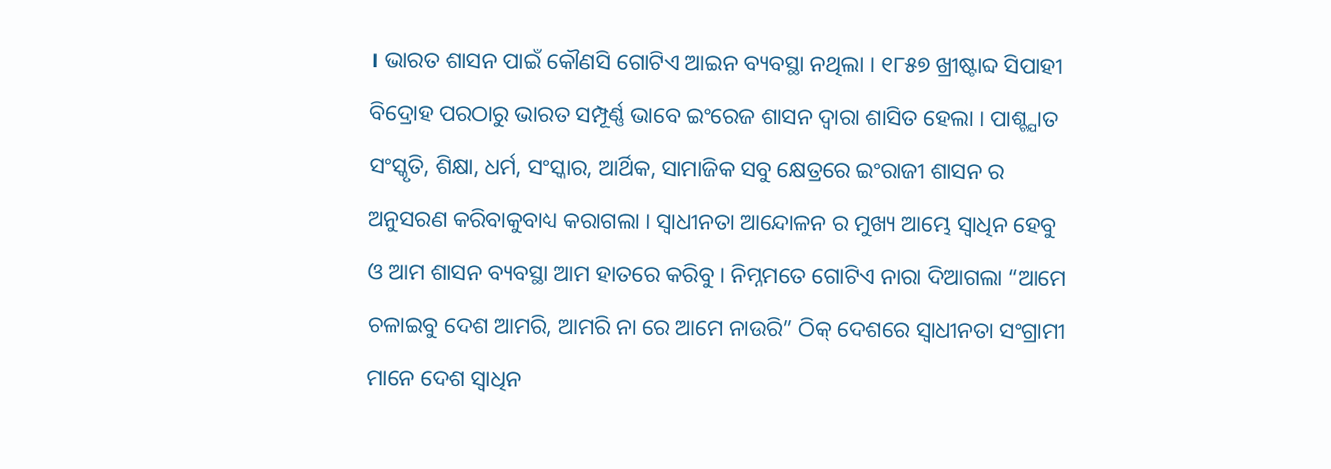। ଭାରତ ଶାସନ ପାଇଁ କୌଣସି ଗୋଟିଏ ଆଇନ ବ୍ୟବସ୍ଥା ନଥିଲା । ୧୮୫୭ ଖ୍ରୀଷ୍ଟାବ୍ଦ ସିପାହୀ ବିଦ୍ରୋହ ପରଠାରୁ ଭାରତ ସମ୍ପୂର୍ଣ୍ଣ ଭାବେ ଇଂରେଜ ଶାସନ ଦ୍ଵାରା ଶାସିତ ହେଲା । ପାଶ୍ଚ୍ଯାତ ସଂସ୍କୃତି, ଶିକ୍ଷା, ଧର୍ମ, ସଂସ୍କାର, ଆର୍ଥିକ, ସାମାଜିକ ସବୁ କ୍ଷେତ୍ରରେ ଇଂରାଜୀ ଶାସନ ର ଅନୁସରଣ କରିବାକୁବାଧ୍ୟ କରାଗଲା । ସ୍ଵାଧୀନତା ଆନ୍ଦୋଳନ ର ମୁଖ୍ୟ ଆମ୍ଭେ ସ୍ବାଧିନ ହେବୁ ଓ ଆମ ଶାସନ ବ୍ୟବସ୍ଥା ଆମ ହାତରେ କରିବୁ । ନିମ୍ନମତେ ଗୋଟିଏ ନାରା ଦିଆଗଲା “ଆମେ ଚଳାଇବୁ ଦେଶ ଆମରି, ଆମରି ନା ରେ ଆମେ ନାଉରି” ଠିକ୍ ଦେଶରେ ସ୍ଵାଧୀନତା ସଂଗ୍ରାମୀ ମାନେ ଦେଶ ସ୍ବାଧିନ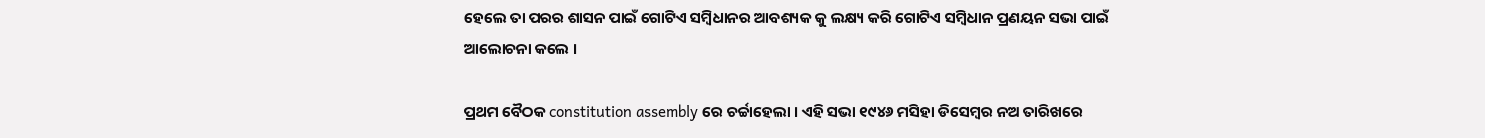ହେଲେ ତା ପରର ଶାସନ ପାଇଁ ଗୋଟିଏ ସମ୍ବିଧାନର ଆବଶ୍ୟକ କୁ ଲକ୍ଷ୍ୟ କରି ଗୋଟିଏ ସମ୍ବିଧାନ ପ୍ରଣୟନ ସଭା ପାଇଁ ଆଲୋଚନା କଲେ ।

ପ୍ରଥମ ବୈଠକ constitution assembly ରେ ଚର୍ଚ୍ଚାହେଲା । ଏହି ସଭା ୧୯୪୬ ମସିହା ଡିସେମ୍ବର ନଅ ତାରିଖରେ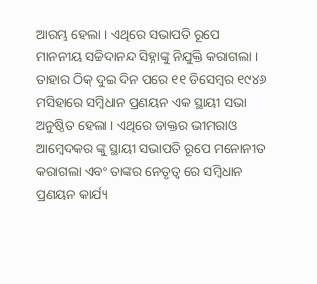ଆରମ୍ଭ ହେଲା । ଏଥିରେ ସଭାପତି ରୂପେ ମାନନୀୟ ସଚ୍ଚିଦାନନ୍ଦ ସିହ୍ନାଙ୍କୁ ନିଯୁକ୍ତି କରାଗଲା । ତାହାର ଠିକ୍ ଦୁଇ ଦିନ ପରେ ୧୧ ଡିସେମ୍ବର ୧୯୪୬ ମସିହାରେ ସମ୍ବିଧାନ ପ୍ରଣୟନ ଏକ ସ୍ଥାୟୀ ସଭା ଅନୁଷ୍ଠିତ ହେଲା । ଏଥିରେ ଡାକ୍ତର ଭୀମରାଓ ଆମ୍ବେଦକର ଙ୍କୁ ସ୍ଥାୟୀ ସଭାପତି ରୂପେ ମନୋନୀତ କରାଗଲା ଏବଂ ତାଙ୍କର ନେତୃତ୍ୱ ରେ ସମ୍ବିଧାନ ପ୍ରଣୟନ କାର୍ଯ୍ୟ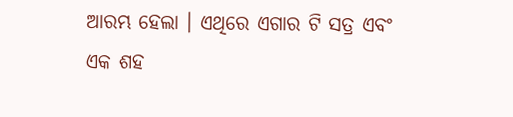ଆରମ୍ଭ ହେଲା । ଏଥିରେ ଏଗାର ଟି ସତ୍ର ଏବଂ ଏକ ଶହ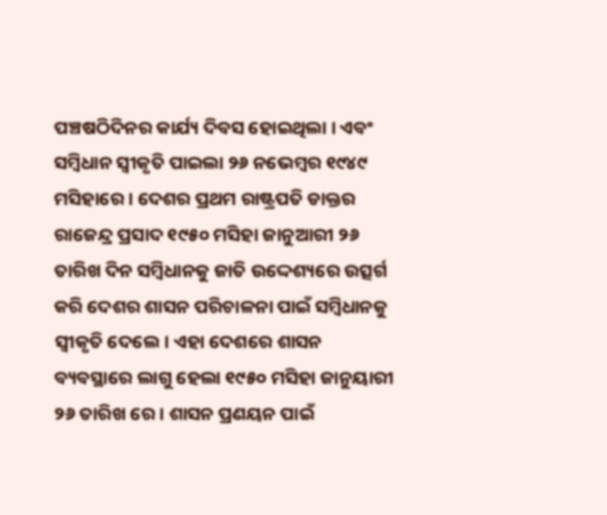ପଞ୍ଚଷଠିଦିନର କାର୍ଯ୍ୟ ଦିବସ ହୋଇଥିଲା । ଏବଂ ସମ୍ବିଧାନ ସ୍ବୀକୃତି ପାଇଲା ୨୬ ନଭେମ୍ବର ୧୯୪୯ ମସିହାରେ । ଦେଶର ପ୍ରଥମ ରାଷ୍ଟ୍ରପତି ଡାକ୍ତର ରାଜେନ୍ଦ୍ର ପ୍ରସାଦ ୧୯୫୦ ମସିହା ଜାନୁଆରୀ ୨୬ ତାରିଖ ଦିନ ସମ୍ବିଧାନକୁ ଜାତି ଉଦ୍ଦେଶ୍ୟରେ ଉତ୍ସର୍ଗ କରି ଦେଶର ଶାସନ ପରିଚାଳନା ପାଇଁ ସମ୍ବିଧାନକୁ ସ୍ଵୀକୃତି ଦେଲେ। ଏହା ଦେଶରେ ଶାସନ ବ୍ୟବସ୍ଥାରେ ଲାଗୁ ହେଲା ୧୯୫୦ ମସିହା ଜାନୁୟାରୀ ୨୬ ତାରିଖ ରେ । ଶାସନ ପ୍ରଣୟନ ପାଇଁ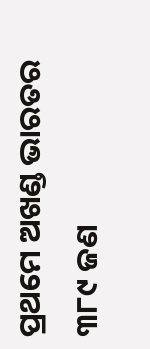ପ୍ରଥମେ ଅଖଣ୍ଡ ଭାରତର ୩୮୯ ଜଣ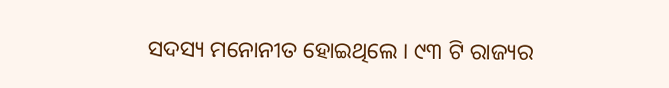ସଦସ୍ୟ ମନୋନୀତ ହୋଇଥିଲେ । ୯୩ ଟି ରାଜ୍ୟର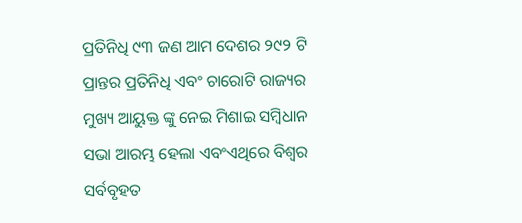ପ୍ରତିନିଧି ୯୩ ଜଣ ଆମ ଦେଶର ୨୯୨ ଟି ପ୍ରାନ୍ତର ପ୍ରତିନିଧି ଏବଂ ଚାରୋଟି ରାଜ୍ୟର ମୁଖ୍ୟ ଆୟୁକ୍ତ ଙ୍କୁ ନେଇ ମିଶାଇ ସମ୍ବିଧାନ ସଭା ଆରମ୍ଭ ହେଲା ଏବଂଏଥିରେ ବିଶ୍ଵର ସର୍ବବୃହତ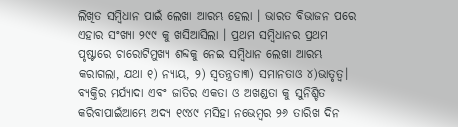ଲିଖିତ ସମ୍ବିଧାନ ପାଇଁ ଲେଖା ଆରମ୍ଭ ହେଲା । ଭାରତ ବିଭାଜନ ପରେ ଏହାର ସଂଖ୍ୟା ୨୯୯ କୁ ଖସିଆସିଲା । ପ୍ରଥମ ସମ୍ବିଧାନର ପ୍ରଥମ ପୃଷ୍ଟାରେ ଚାରୋଟିମୁଖ୍ୟ ଶବ୍ଦକୁ ନେଇ ସମ୍ବିଧାନ ଲେଖା ଆରମ୍ଭ କରାଗଲା, ଯଥା ୧) ନ୍ୟାୟ, ୨) ସ୍ୱତନ୍ତ୍ରତା୩) ସମାନତାଓ ୪)ଭାତୃତ୍ବ। ବ୍ୟକ୍ତିର ମର୍ଯ୍ୟାଦା ଏବଂ ଜାତିର ଏକତା ଓ ଅଖଣ୍ଡତା କୁ ସୁନିଶ୍ଚିତ କରିବାପାଇଁଆମ୍ଭେ ଅଦ୍ୟ ୧୯୪୯ ମସିହା ନଭେମ୍ବର ୨୬ ତାରିଖ ଦିନ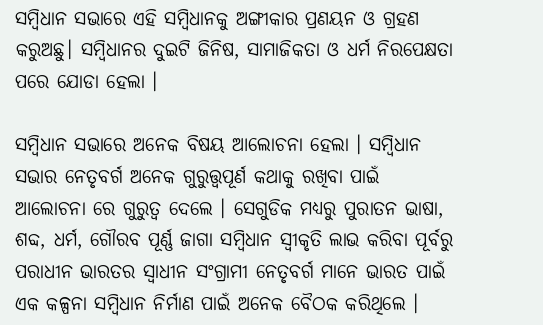ସମ୍ବିଧାନ ସଭାରେ ଏହି ସମ୍ବିଧାନକୁ ଅଙ୍ଗୀକାର ପ୍ରଣୟନ ଓ ଗ୍ରହଣ କରୁଅଛୁ। ସମ୍ବିଧାନର ଦୁଇଟି ଜିନିଷ, ସାମାଜିକତା ଓ ଧର୍ମ ନିରପେକ୍ଷତା ପରେ ଯୋଡା ହେଲା ।

ସମ୍ବିଧାନ ସଭାରେ ଅନେକ ବିଷୟ ଆଲୋଚନା ହେଲା । ସମ୍ବିଧାନ ସଭାର ନେତୃବର୍ଗ ଅନେକ ଗୁରୁତ୍ତ୍ୱପୂର୍ଣ କଥାକୁ ରଖିବା ପାଇଁ ଆଲୋଚନା ରେ ଗୁରୁତ୍ବ ଦେଲେ । ସେଗୁଡିକ ମଧ୍ୟରୁ ପୁରାତନ ଭାଷା, ଶବ୍ଦ, ଧର୍ମ, ଗୌରବ ପୂର୍ଣ୍ଣ ଜାଗା ସମ୍ବିଧାନ ସ୍ଵୀକୃତି ଲାଭ କରିବା ପୂର୍ବରୁ ପରାଧୀନ ଭାରତର ସ୍ଵାଧୀନ ସଂଗ୍ରାମୀ ନେତୃବର୍ଗ ମାନେ ଭାରତ ପାଇଁ ଏକ କଳ୍ପନା ସମ୍ବିଧାନ ନିର୍ମାଣ ପାଇଁ ଅନେକ ବୈଠକ କରିଥିଲେ ।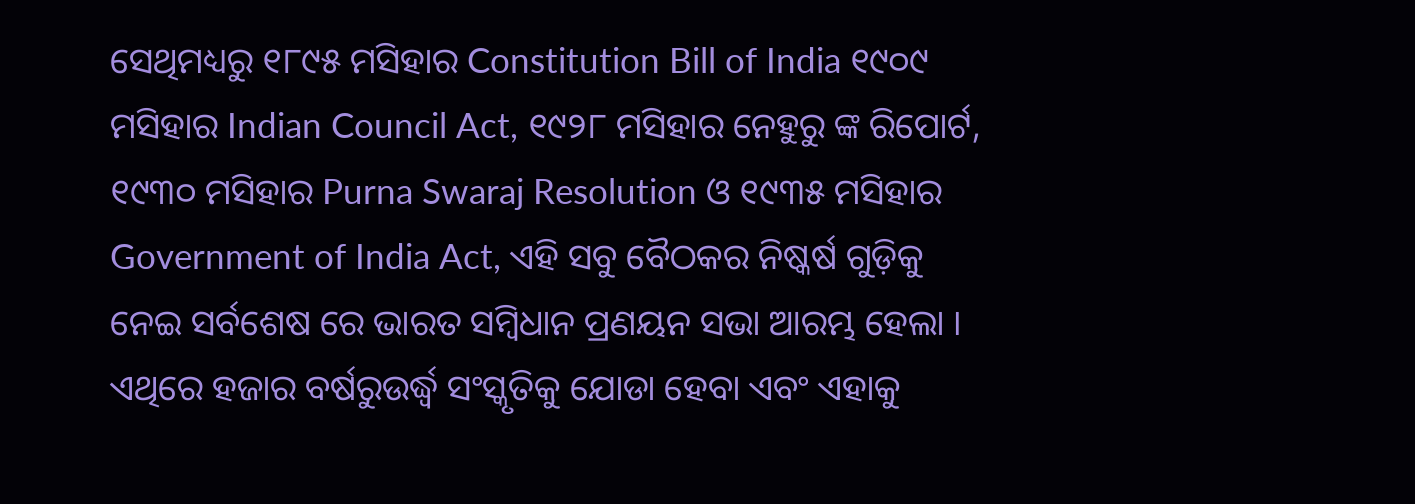ସେଥିମଧ୍ୟରୁ ୧୮୯୫ ମସିହାର Constitution Bill of India ୧୯୦୯ ମସିହାର Indian Council Act, ୧୯୨୮ ମସିହାର ନେହୁରୁ ଙ୍କ ରିପୋର୍ଟ, ୧୯୩୦ ମସିହାର Purna Swaraj Resolution ଓ ୧୯୩୫ ମସିହାର Government of India Act, ଏହି ସବୁ ବୈଠକର ନିଷ୍କର୍ଷ ଗୁଡ଼ିକୁ ନେଇ ସର୍ବଶେଷ ରେ ଭାରତ ସମ୍ବିଧାନ ପ୍ରଣୟନ ସଭା ଆରମ୍ଭ ହେଲା । ଏଥିରେ ହଜାର ବର୍ଷରୁଉର୍ଦ୍ଧ୍ବ ସଂସ୍କୃତିକୁ ଯୋଡା ହେବା ଏବଂ ଏହାକୁ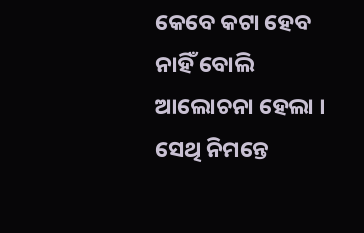କେବେ କଟା ହେବ ନାହିଁ ବୋଲି ଆଲୋଚନା ହେଲା । ସେଥି ନିମନ୍ତେ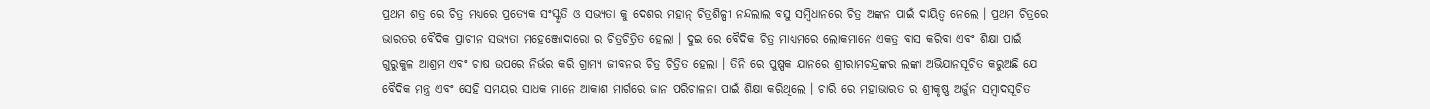ପ୍ରଥମ ଶତ୍ର ରେ ଚିତ୍ର ମଧ୍ୟରେ ପ୍ରତ୍ୟେକ ସଂସ୍କୃତି ଓ ସଭ୍ୟତା କୁ ଦେଶର ମହାନ୍ ଚିତ୍ରଶିଳ୍ପୀ ନନ୍ଦଲାଲ ବସୁ ସମ୍ବିଧାନରେ ଚିତ୍ର ଅଙ୍କନ ପାଇଁ ଦାୟିତ୍ବ ନେଲେ । ପ୍ରଥମ ଚିତ୍ରରେ ଭାରତର ବୈଦିକ ପ୍ରାଚୀନ ସଭ୍ୟତା ମହେଞ୍ଜୋଦାରୋ ର ଚିତ୍ରଚିତ୍ରିତ ହେଲା । ଦୁଇ ରେ ବୈଦିକ ଚିତ୍ର ମାଧ୍ୟମରେ ଲୋକମାନେ ଏକତ୍ର ବାସ କରିବା ଏବଂ ଶିକ୍ଷା ପାଇଁ ଗୁରୁକୁଳ ଆଶ୍ରମ ଏବଂ ଚାଷ ଉପରେ ନିର୍ଭର କରି ଗ୍ରାମ୍ୟ ଜୀବନର ଚିତ୍ର ଚିତ୍ରିତ ହେଲା । ତିନି ରେ ପୁଷ୍ପକ ଯାନରେ ଶ୍ରୀରାମଚନ୍ଦ୍ରଙ୍କର ଲଙ୍କା ଅଭିଯାନସୂଚିତ କରୁଅଛି ଯେ ବୈଦିକ ମନ୍ତ୍ର ଏବଂ ସେହି ସମୟର ସାଧକ ମାନେ ଆକାଶ ମାର୍ଗରେ ଜାନ ପରିଚାଳନା ପାଇଁ ଶିକ୍ଷା କରିଥିଲେ । ଚାରି ରେ ମହାଭାରତ ର ଶ୍ରୀକୃଷ୍ଣ ଅର୍ଜୁନ ସମ୍ବାଦସୂଚିତ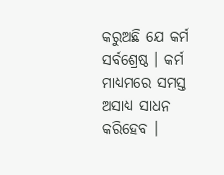କରୁଅଛି ଯେ କର୍ମ ସର୍ବଶ୍ରେଷ୍ଠ । କର୍ମ ମାଧ୍ୟମରେ ସମସ୍ତ ଅସାଧ୍ୟ ସାଧନ କରିହେବ ।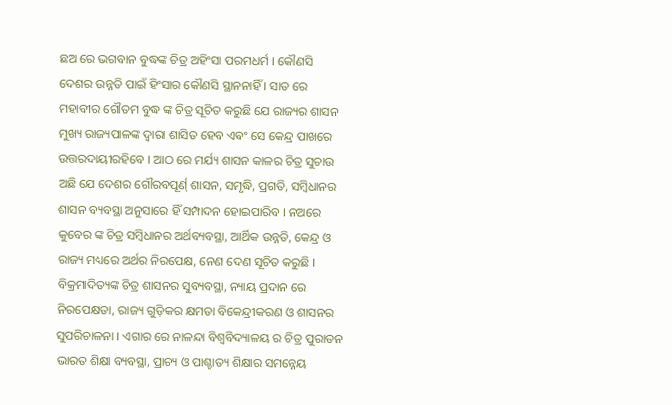ଛଅ ରେ ଭଗବାନ ବୁଦ୍ଧଙ୍କ ଚିତ୍ର ଅହିଂସା ପରମଧର୍ମ । କୌଣସି ଦେଶର ଉନ୍ନତି ପାଇଁ ହିଂସାର କୌଣସି ସ୍ଥାନନାହିଁ । ସାତ ରେ ମହାବୀର ଗୌତମ ବୁଦ୍ଧ ଙ୍କ ଚିତ୍ର ସୂଚିତ କରୁଛି ଯେ ରାଜ୍ୟର ଶାସନ ମୁଖ୍ୟ ରାଜ୍ୟପାଳଙ୍କ ଦ୍ଵାରା ଶାସିତ ହେବ ଏଵଂ ସେ କେନ୍ଦ୍ର ପାଖରେ ଉତ୍ତରଦାୟୀରହିବେ । ଆଠ ରେ ମର୍ଯ୍ୟ ଶାସନ କାଳର ଚିତ୍ର ସୁଚାଉ ଅଛି ଯେ ଦେଶର ଗୌରବପୂର୍ଣ୍ ଶାସନ, ସମୃଦ୍ଧି, ପ୍ରଗତି, ସମ୍ବିଧାନର ଶାସନ ବ୍ୟବସ୍ଥା ଅନୁସାରେ ହିଁ ସମ୍ପାଦନ ହୋଇପାରିବ । ନଅରେ କୁବେର ଙ୍କ ଚିତ୍ର ସମ୍ବିଧାନର ଅର୍ଥବ୍ୟବସ୍ଥା, ଆର୍ଥିକ ଉନ୍ନତି, କେନ୍ଦ୍ର ଓ ରାଜ୍ୟ ମଧ୍ୟରେ ଅର୍ଥର ନିରପେକ୍ଷ, ନେଣ ଦେଣ ସୂଚିତ କରୁଛି । ବିକ୍ରମାଦିତ୍ୟଙ୍କ ଚିତ୍ର ଶାସନର ସୁବ୍ୟବସ୍ଥା, ନ୍ୟାୟ ପ୍ରଦାନ ରେ ନିରପେକ୍ଷତା, ରାଜ୍ୟ ଗୁଡ଼ିକର କ୍ଷମତା ବିକେନ୍ଦ୍ରୀକରଣ ଓ ଶାସନର ସୁପରିଚାଳନା । ଏଗାର ରେ ନାଳନ୍ଦା ବିଶ୍ଵବିଦ୍ୟାଳୟ ର ଚିତ୍ର ପୁରାତନ ଭାରତ ଶିକ୍ଷା ବ୍ୟବସ୍ଥା, ପ୍ରାଚ୍ୟ ଓ ପାଶ୍ଚାତ୍ୟ ଶିକ୍ଷାର ସମନ୍ନେୟ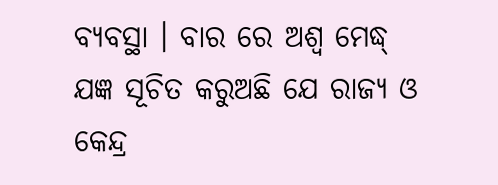ବ୍ୟବସ୍ଥା । ବାର ରେ ଅଶ୍ଵ ମେଦ୍ଧ୍ ଯଜ୍ଞ ସୂଚିତ କରୁଅଛି ଯେ ରାଜ୍ୟ ଓ କେନ୍ଦ୍ର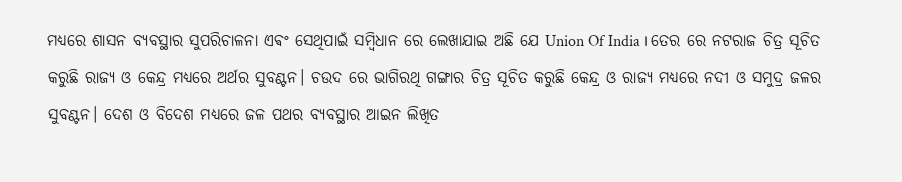ମଧ୍ୟରେ ଶାସନ ବ୍ୟବସ୍ଥାର ସୁପରିଚାଳନା ଏଵଂ ସେଥିପାଇଁ ସମ୍ବିଧାନ ରେ ଲେଖାଯାଇ ଅଛି ଯେ Union Of India । ତେର ରେ ନଟରାଜ ଚିତ୍ର ସୂଚିତ କରୁଛି ରାଜ୍ୟ ଓ କେନ୍ଦ୍ର ମଧ୍ୟରେ ଅର୍ଥର ସୁବଣ୍ଟନ। ଚଉଦ ରେ ଭାଗିରଥି ଗଙ୍ଗାର ଚିତ୍ର ସୂଚିତ କରୁଛି କେନ୍ଦ୍ର ଓ ରାଜ୍ୟ ମଧ୍ୟରେ ନଦୀ ଓ ସମୁଦ୍ର ଜଳର ସୁବଣ୍ଟନ। ଦେଶ ଓ ବିଦେଶ ମଧ୍ୟରେ ଜଳ ପଥର ବ୍ୟବସ୍ଥାର ଆଇନ ଲିଖିତ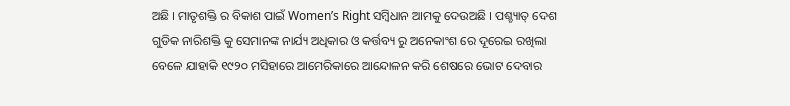ଅଛି । ମାତୃଶକ୍ତି ର ବିକାଶ ପାଇଁ Women’s Right ସମ୍ବିଧାନ ଆମକୁ ଦେଉଅଛି । ପଶ୍ଚ୍ୟାତ୍ ଦେଶ ଗୁଡିକ ନାରିଶକ୍ତି କୁ ସେମାନଙ୍କ ନାର୍ଯ୍ୟ ଅଧିକାର ଓ କର୍ତ୍ତବ୍ୟ ରୁ ଅନେକାଂଶ ରେ ଦୂରେଇ ରଖିଲା ବେଳେ ଯାହାକି ୧୯୨୦ ମସିହାରେ ଆମେରିକାରେ ଆନ୍ଦୋଳନ କରି ଶେଷରେ ଭୋଟ ଦେବାର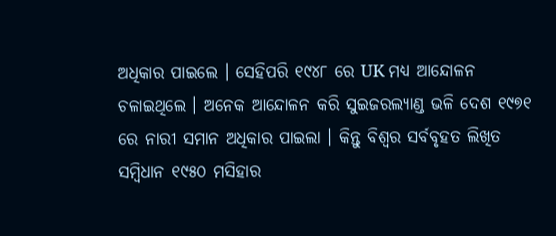ଅଧିକାର ପାଇଲେ । ସେହିପରି ୧୯୪୮ ରେ UK ମଧ୍ୟ ଆନ୍ଦୋଳନ ଚଳାଇଥିଲେ । ଅନେକ ଆନ୍ଦୋଳନ କରି ସୁଇଜରଲ୍ୟାଣ୍ଡ ଭଳି ଦେଶ ୧୯୭୧ ରେ ନାରୀ ସମାନ ଅଧିକାର ପାଇଲା । କିନ୍ତୁ ବିଶ୍ଵର ସର୍ବବୃହତ ଲିଖିତ ସମ୍ବିଧାନ ୧୯୫୦ ମସିହାର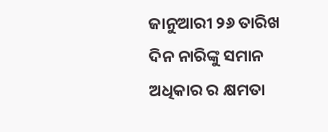ଜାନୁଆରୀ ୨୬ ତାରିଖ ଦିନ ନାରିଙ୍କୁ ସମାନ ଅଧିକାର ର କ୍ଷମତା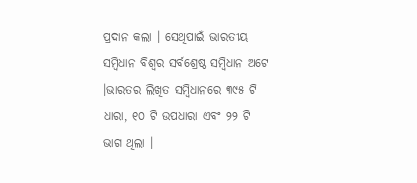ପ୍ରଦାନ କଲା । ସେଥିପାଇଁ ଭାରତୀୟ ସମ୍ବିଧାନ ବିଶ୍ଵର ସର୍ବଶ୍ରେଷ୍ଠ ସମ୍ବିଧାନ ଅଟେ ।ଭାରତର ଲିଖିତ ସମ୍ବିଧାନରେ ୩୯୫ ଟି ଧାରା, ୧୦ ଟି ଉପଧାରା ଏବଂ ୨୨ ଟି ଭାଗ ଥିଲା ।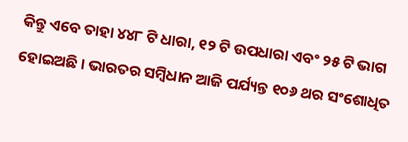କିନ୍ତୁ ଏବେ ତାହା ୪୪୮ ଟି ଧାରା, ୧୨ ଟି ଉପଧାରା ଏବଂ ୨୫ ଟି ଭାଗ ହୋଇଅଛି । ଭାରତର ସମ୍ବିଧାନ ଆଜି ପର୍ଯ୍ୟନ୍ତ ୧୦୬ ଥର ସଂଶୋଧିତ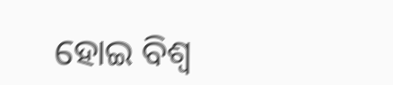ହୋଇ ବିଶ୍ଵ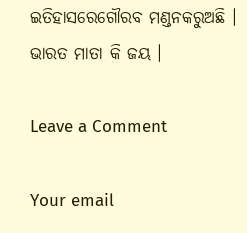ଇତିହାସରେଗୌରବ ମଣ୍ଡନକରୁଅଛି । ଭାରତ ମାତା କି ଜୟ ।

Leave a Comment

Your email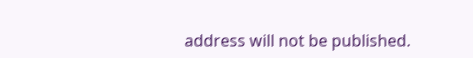address will not be published.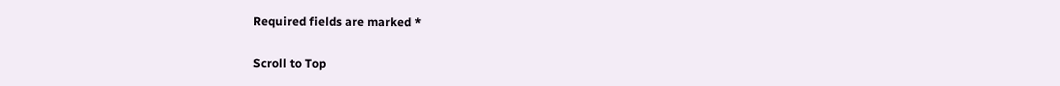Required fields are marked *

Scroll to Top